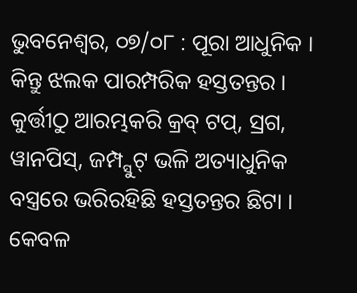ଭୁବନେଶ୍ୱର, ୦୭/୦୮ : ପୂରା ଆଧୁନିକ । କିନ୍ତୁ ଝଲକ ପାରମ୍ପରିକ ହସ୍ତତନ୍ତର । କୁର୍ତ୍ତୀଠୁ ଆରମ୍ଭକରି କ୍ରବ୍ ଟପ୍, ସ୍ରଗ, ୱାନପିସ୍, ଜମ୍ପ୍ସୁଟ୍ ଭଳି ଅତ୍ୟାଧୁନିକ ବସ୍ତ୍ରରେ ଭରିରହିଛି ହସ୍ତତନ୍ତର ଛିଟା । କେବଳ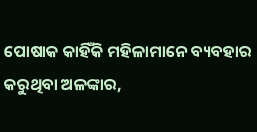ପୋଷାକ କାହିଁକି ମହିଳାମାନେ ବ୍ୟବହାର କରୁଥିବା ଅଳଙ୍କାର,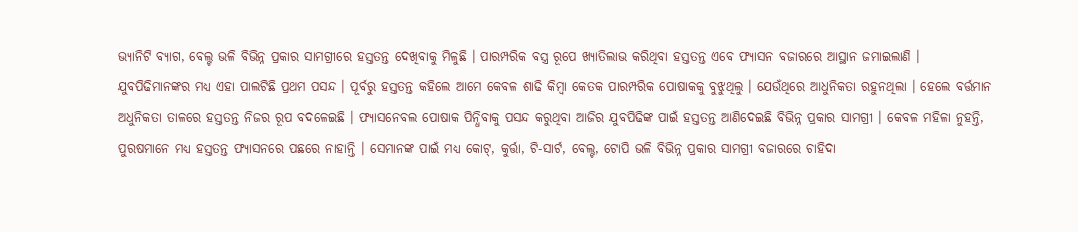ଭ୍ୟାନିଟି ବ୍ୟାଗ, ବେଲ୍ଟ ଭଳି ବିଭିନ୍ନ ପ୍ରକାର ସାମଗ୍ରୀରେ ହସ୍ତତନ୍ତ ଦେଖିବାକୁ ମିଳୁଛି । ପାରମ୍ପରିକ ବସ୍ତ୍ର ରୂପେ ଖ୍ୟାତିଲାଭ କରିଥିବା ହସ୍ତତନ୍ତ ଏବେ ଫ୍ୟାସନ ବଜାରରେ ଆସ୍ଥାନ ଜମାଇଲାଣି । ଯୁବପିଢିମାନଙ୍କର ମଧ୍ୟ ଏହା ପାଲଟିଛି ପ୍ରଥମ ପସନ୍ଦ । ପୂର୍ବରୁ ହସ୍ତତନ୍ତ କହିଲେ ଆମେ କେବଳ ଶାଢି କିମ୍ବା କେତକ ପାରମ୍ପରିକ ପୋଷାକକୁ ବୁଝୁଥିଲୁ । ଯେଉଁଥିରେ ଆଧୁନିକତା ରହୁନଥିଲା । ହେଲେ ବର୍ତ୍ତମାନ ଅଧୁନିକତା ତାଳରେ ହସ୍ତତନ୍ତ ନିଜର ରୂପ ବଦଳେଇଛି । ଫ୍ୟାସନେବଲ ପୋଷାକ ପିନ୍ଧିବାକୁ ପସନ୍ଦ କରୁଥିବା ଆଜିର ଯୁବପିଢିଙ୍କ ପାଇଁ ହସ୍ତତନ୍ତ ଆଣିଦେଇଛି ବିଭିନ୍ନ ପ୍ରକାର ସାମଗ୍ରୀ । କେବଳ ମହିଳା ନୁହନ୍ତି, ପୁରଷମାନେ ମଧ୍ୟ ହସ୍ତତନ୍ତ ଫ୍ୟାସନରେ ପଛରେ ନାହାନ୍ତି । ସେମାନଙ୍କ ପାଇଁ ମଧ୍ୟ କୋଟ୍, କୁର୍ତ୍ତା, ଟି-ସାର୍ଟ, ବେଲ୍ଟ, ଟୋପି ଭଳି ବିଭିନ୍ନ ପ୍ରକାର ସାମଗ୍ରୀ ବଜାରରେ ଚାହିଦା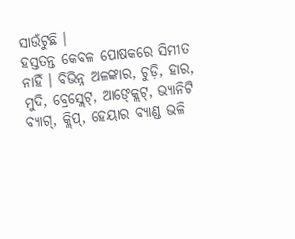ସାଉଁଟୁଛି ।
ହସ୍ତତନ୍ତ କେବଳ ପୋଷକରେ ସିମୀତ ନାହିଁ । ବିଭିନ୍ନ ଅଳଙ୍କାର, ଚୁଡ଼ି, ହାର, ମୁଦି, ବ୍ରେସ୍ଲେଟ୍, ଆଙ୍କ୍ଲେଟ୍, ଭ୍ୟାନିଟି ବ୍ୟାଗ୍, କ୍ଲିପ୍, ହେୟାର ବ୍ୟାଣ୍ଡ ଭଳି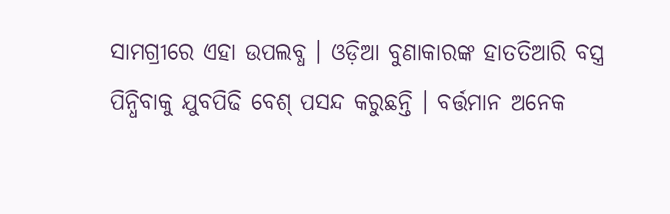ସାମଗ୍ରୀରେ ଏହା ଉପଲବ୍ଧ । ଓଡ଼ିଆ ବୁଣାକାରଙ୍କ ହାତତିଆରି ବସ୍ତ୍ର ପିନ୍ଧିବାକୁ ଯୁବପିଢି ବେଶ୍ ପସନ୍ଦ କରୁଛନ୍ତି । ବର୍ତ୍ତମାନ ଅନେକ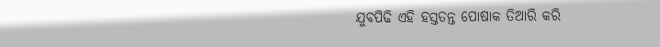ଯୁବପିଢି ଏହି ହସ୍ତତନ୍ତ ପୋଷାକ ତିଆରି କରି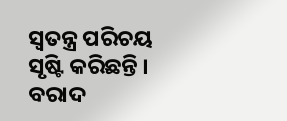ସ୍ୱତନ୍ତ୍ର ପରିଚୟ ସୃଷ୍ଟି କରିଛନ୍ତି । ବରାଦ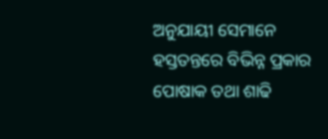ଅନୁଯାୟୀ ସେମାନେ ହସ୍ତତନ୍ତରେ ବିଭିନ୍ନ ପ୍ରକାର ପୋଷାକ ତଥା ଶାଢି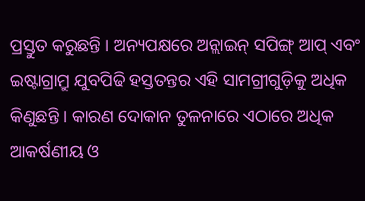ପ୍ରସ୍ତୁତ କରୁଛନ୍ତି । ଅନ୍ୟପକ୍ଷରେ ଅନ୍ଲାଇନ୍ ସପିଙ୍ଗ୍ ଆପ୍ ଏବଂ ଇଷ୍ଟାଗ୍ରାମ୍ରୁ ଯୁବପିଢି ହସ୍ତତନ୍ତର ଏହି ସାମଗ୍ରୀଗୁଡ଼ିକୁ ଅଧିକ କିଣୁଛନ୍ତି । କାରଣ ଦୋକାନ ତୁଳନାରେ ଏଠାରେ ଅଧିକ ଆକର୍ଷଣୀୟ ଓ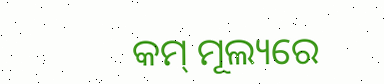କମ୍ ମୂଲ୍ୟରେ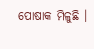ପୋଷାକ ମିଳୁଛି ।